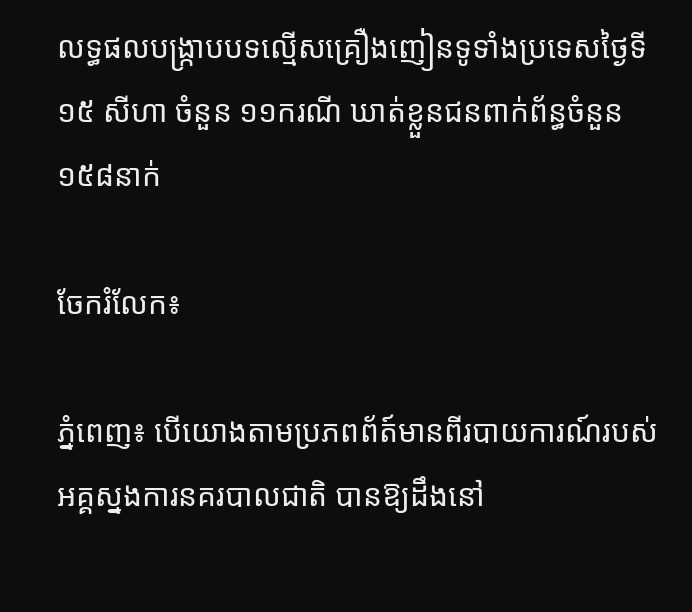លទ្ធផលបង្ក្រាបបទល្មើសគ្រឿងញៀនទូទាំងប្រទេសថ្ងៃទី១៥ សីហា ចំនួន ១១ករណី ឃាត់ខ្លួនជនពាក់ព័ន្ធចំនួន ១៥៨នាក់

ចែករំលែក៖

ភ្នំពេញ៖ បេីយោងតាមប្រភពព័ត៍មានពីរបាយការណ៍របស់អគ្គស្នងការនគរបាលជាតិ បានឱ្យដឹងនៅ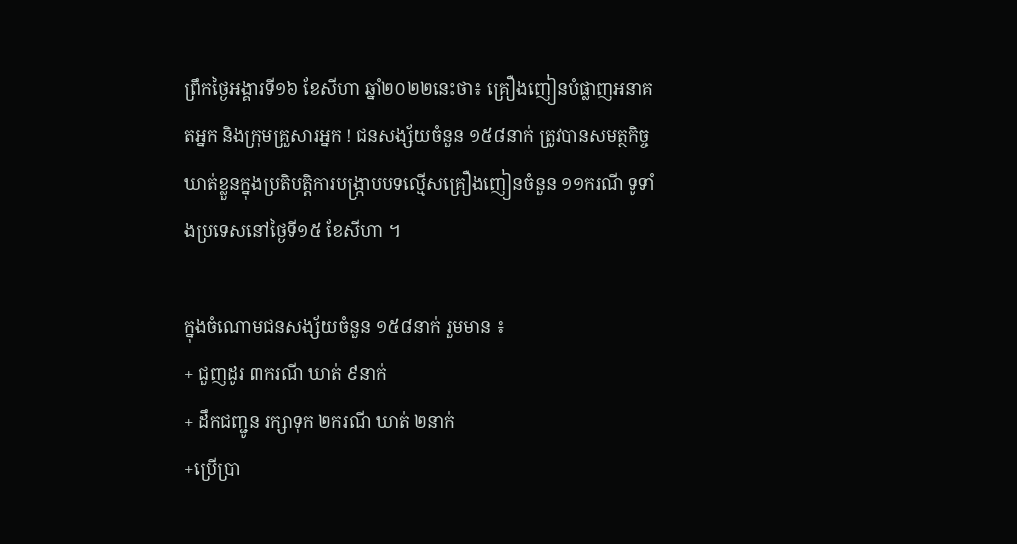ព្រឹកថ្ងៃអង្គារទី១៦ ខែសីហា ឆ្នាំ២០២២នេះថា៖ គ្រឿងញៀនបំផ្លាញអនាគតអ្នក និងក្រុមគ្រួសារអ្នក ! ជនសង្ស័យចំនួន ១៥៨នាក់ ត្រូវបានសមត្ថកិច្ចឃាត់ខ្លួនក្នុងប្រតិបត្តិការបង្ក្រាបបទល្មើសគ្រឿងញៀនចំនួន ១១ករណី ទូទាំងប្រទេសនៅថ្ងៃទី១៥ ខែសីហា ។

ក្នុងចំណោមជនសង្ស័យចំនួន ១៥៨នាក់ រួមមាន ៖
+ ជួញដូរ ៣ករណី ឃាត់ ៩នាក់
+ ដឹកជញ្ជូន រក្សាទុក ២ករណី ឃាត់ ២នាក់
+ប្រើប្រា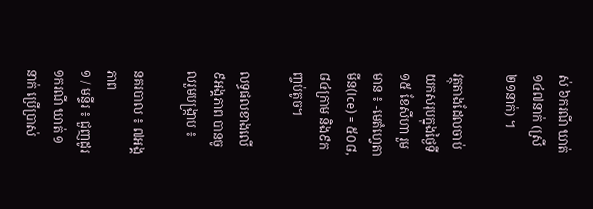ស់ ៦ករណី ឃាត់ ១៤៧នាក់ (ស្រី ២១នាក់) ។

វត្ថុតាងដែលចាប់យកសរុបក្នុងថ្ងៃទី១៥ ខែសីហា រួមមាន ៖ -មេតំហ្វេតាមីន(Ice) = ៥០៨,៨៤ក្រាម និង៩កញ្ចប់តូច។

លទ្ធផលខាងលើ ៩អង្គភាព បានចូលរួមបង្ក្រាប ៖

នគរបាល ៖ ៧អង្គភាព
១ / មន្ទីរ ៖ ជួញដូរ ១ករណី ឃាត់ ១នាក់ ប្រើប្រាស់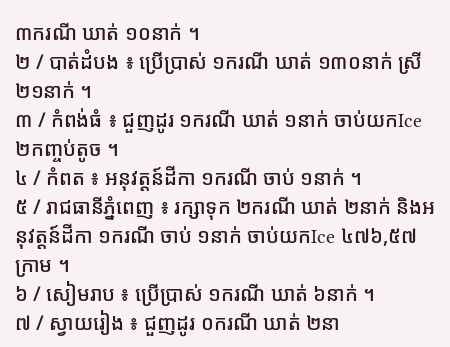៣ករណី ឃាត់ ១០នាក់ ។
២ / បាត់ដំបង ៖ ប្រើប្រាស់ ១ករណី ឃាត់ ១៣០នាក់ ស្រី ២១នាក់ ។
៣ / កំពង់ធំ ៖ ជួញដូរ ១ករណី ឃាត់ ១នាក់ ចាប់យកIce ២កញ្ចប់តូច ។
៤ / កំពត ៖ អនុវត្តន៍ដីកា ១ករណី ចាប់ ១នាក់ ។
៥ / រាជធានីភ្នំពេញ ៖ រក្សាទុក ២ករណី ឃាត់ ២នាក់ និងអនុវត្តន៍ដីកា ១ករណី ចាប់ ១នាក់ ចាប់យកIce ៤៧៦,៥៧ក្រាម ។
៦ / សៀមរាប ៖ ប្រើប្រាស់ ១ករណី ឃាត់ ៦នាក់ ។
៧ / ស្វាយរៀង ៖ ជួញដូរ ០ករណី ឃាត់ ២នា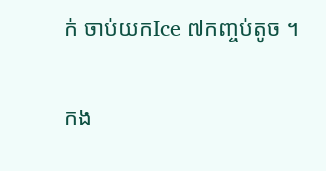ក់ ចាប់យកIce ៧កញ្ចប់តូច ។

កង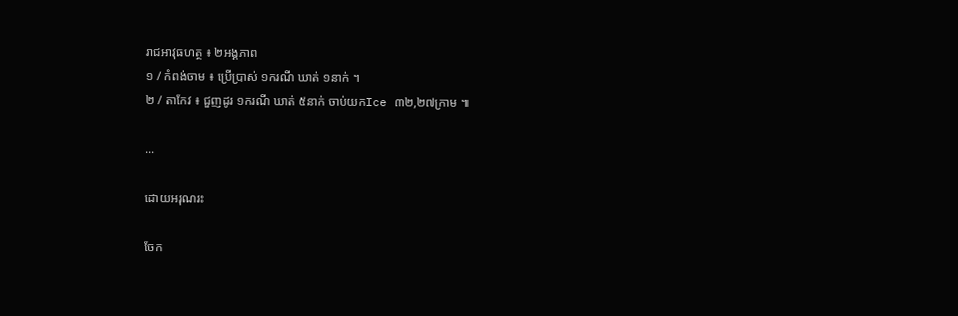រាជអាវុធហត្ថ ៖ ២អង្គភាព
១ / កំពង់ចាម ៖ ប្រើប្រាស់ ១ករណី ឃាត់ ១នាក់ ។
២ / តាកែវ ៖ ជួញដូរ ១ករណី ឃាត់ ៥នាក់ ចាប់យកIce ៣២,២៧ក្រាម ៕

...

ដោយអរុណរះ

ចែក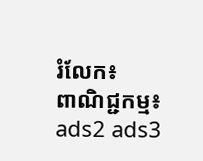រំលែក៖
ពាណិជ្ជកម្ម៖
ads2 ads3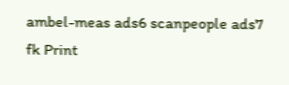ambel-meas ads6 scanpeople ads7 fk Print